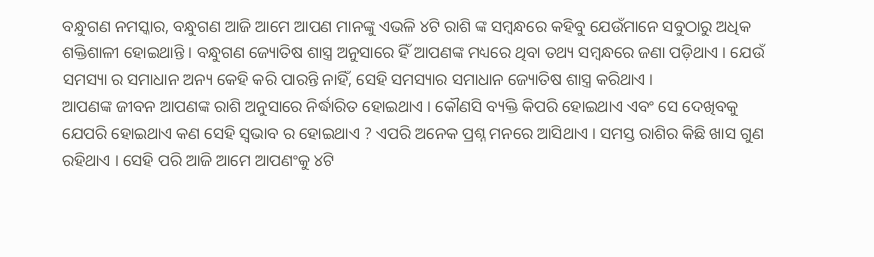ବନ୍ଧୁଗଣ ନମସ୍କାର, ବନ୍ଧୁଗଣ ଆଜି ଆମେ ଆପଣ ମାନଙ୍କୁ ଏଭଳି ୪ଟି ରାଶି ଙ୍କ ସମ୍ବନ୍ଧରେ କହିବୁ ଯେଉଁମାନେ ସବୁଠାରୁ ଅଧିକ ଶକ୍ତିଶାଳୀ ହୋଇଥାନ୍ତି । ବନ୍ଧୁଗଣ ଜ୍ୟୋତିଷ ଶାସ୍ତ୍ର ଅନୁସାରେ ହିଁ ଆପଣଙ୍କ ମଧ୍ୟରେ ଥିବା ତଥ୍ୟ ସମ୍ବନ୍ଧରେ ଜଣା ପଡ଼ିଥାଏ । ଯେଉଁ ସମସ୍ୟା ର ସମାଧାନ ଅନ୍ୟ କେହି କରି ପାରନ୍ତି ନାହିଁ, ସେହି ସମସ୍ୟାର ସମାଧାନ ଜ୍ୟୋତିଷ ଶାସ୍ତ୍ର କରିଥାଏ ।
ଆପଣଙ୍କ ଜୀବନ ଆପଣଙ୍କ ରାଶି ଅନୁସାରେ ନିର୍ଦ୍ଧାରିତ ହୋଇଥାଏ । କୌଣସି ବ୍ୟକ୍ତି କିପରି ହୋଇଥାଏ ଏବଂ ସେ ଦେଖିବକୁ ଯେପରି ହୋଇଥାଏ କଣ ସେହି ସ୍ୱଭାବ ର ହୋଇଥାଏ ? ଏପରି ଅନେକ ପ୍ରଶ୍ନ ମନରେ ଆସିଥାଏ । ସମସ୍ତ ରାଶିର କିଛି ଖାସ ଗୁଣ ରହିଥାଏ । ସେହି ପରି ଆଜି ଆମେ ଆପଣଂକୁ ୪ଟି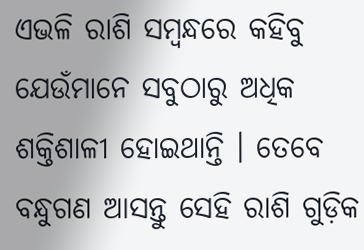ଏଭଳି ରାଶି ସମ୍ବନ୍ଧରେ କହିବୁ ଯେଉଁମାନେ ସବୁଠାରୁ ଅଧିକ ଶକ୍ତିଶାଳୀ ହୋଇଥାନ୍ତି । ତେବେ ବନ୍ଧୁଗଣ ଆସନ୍ତୁ ସେହି ରାଶି ଗୁଡ଼ିକ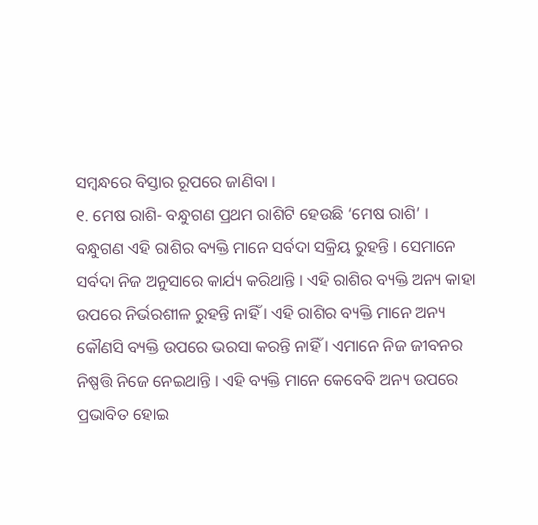ସମ୍ବନ୍ଧରେ ବିସ୍ତାର ରୂପରେ ଜାଣିବା ।
୧. ମେଷ ରାଶି- ବନ୍ଧୁଗଣ ପ୍ରଥମ ରାଶିଟି ହେଉଛି ‘ମେଷ ରାଶି’ । ବନ୍ଧୁଗଣ ଏହି ରାଶିର ବ୍ୟକ୍ତି ମାନେ ସର୍ବଦା ସକ୍ରିୟ ରୁହନ୍ତି । ସେମାନେ ସର୍ବଦା ନିଜ ଅନୁସାରେ କାର୍ଯ୍ୟ କରିଥାନ୍ତି । ଏହି ରାଶିର ବ୍ୟକ୍ତି ଅନ୍ୟ କାହା ଉପରେ ନିର୍ଭରଶୀଳ ରୁହନ୍ତି ନାହିଁ । ଏହି ରାଶିର ବ୍ୟକ୍ତି ମାନେ ଅନ୍ୟ କୌଣସି ବ୍ୟକ୍ତି ଉପରେ ଭରସା କରନ୍ତି ନାହିଁ । ଏମାନେ ନିଜ ଜୀବନର ନିଷ୍ପତ୍ତି ନିଜେ ନେଇଥାନ୍ତି । ଏହି ବ୍ୟକ୍ତି ମାନେ କେବେବି ଅନ୍ୟ ଉପରେ ପ୍ରଭାବିତ ହୋଇ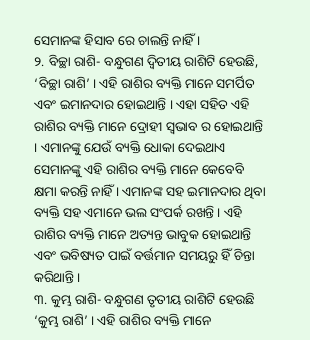ସେମାନଙ୍କ ହିସାବ ରେ ଚାଲନ୍ତି ନାହିଁ ।
୨. ବିଚ୍ଛା ରାଶି- ବନ୍ଧୁଗଣ ଦ୍ବିତୀୟ ରାଶିଟି ହେଉଛି, ‘ବିଚ୍ଛା ରାଶି’ । ଏହି ରାଶିର ବ୍ୟକ୍ତି ମାନେ ସମର୍ପିତ ଏବଂ ଇମାନଦାର ହୋଇଥାନ୍ତି । ଏହା ସହିତ ଏହି ରାଶିର ବ୍ୟକ୍ତି ମାନେ ଦ୍ରୋହୀ ସ୍ୱଭାବ ର ହୋଇଥାନ୍ତି । ଏମାନଙ୍କୁ ଯେଉଁ ବ୍ୟକ୍ତି ଧୋକା ଦେଇଥାଏ ସେମାନଙ୍କୁ ଏହି ରାଶିର ବ୍ୟକ୍ତି ମାନେ କେବେବି କ୍ଷମା କରନ୍ତି ନାହିଁ । ଏମାନଙ୍କ ସହ ଇମାନଦାର ଥିବା ବ୍ୟକ୍ତି ସହ ଏମାନେ ଭଲ ସଂପର୍କ ରଖନ୍ତି । ଏହି ରାଶିର ବ୍ୟକ୍ତି ମାନେ ଅତ୍ୟନ୍ତ ଭାବୁକ ହୋଇଥାନ୍ତି ଏବଂ ଭବିଷ୍ୟତ ପାଇଁ ବର୍ତ୍ତମାନ ସମୟରୁ ହିଁ ଚିନ୍ତା କରିଥାନ୍ତି ।
୩. କୁମ୍ଭ ରାଶି- ବନ୍ଧୁଗଣ ତୃତୀୟ ରାଶିଟି ହେଉଛି ‘କୁମ୍ଭ ରାଶି’ । ଏହି ରାଶିର ବ୍ୟକ୍ତି ମାନେ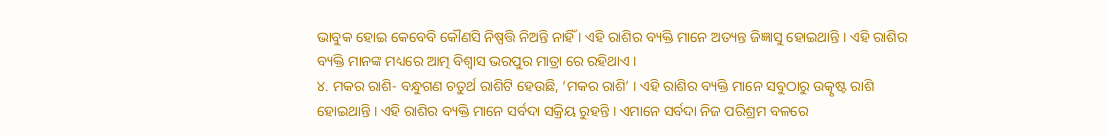ଭାବୁକ ହୋଇ କେବେବି କୌଣସି ନିଷ୍ପତ୍ତି ନିଅନ୍ତି ନାହିଁ । ଏହି ରାଶିର ବ୍ୟକ୍ତି ମାନେ ଅତ୍ୟନ୍ତ ଜିଜ୍ଞାସୁ ହୋଇଥାନ୍ତି । ଏହି ରାଶିର ବ୍ୟକ୍ତି ମାନଙ୍କ ମଧ୍ୟରେ ଆତ୍ମ ବିଶ୍ୱାସ ଭରପୁର ମାତ୍ରା ରେ ରହିଥାଏ ।
୪. ମକର ରାଶି- ବନ୍ଧୁଗଣ ଚତୁର୍ଥ ରାଶିଟି ହେଉଛି, ‘ମକର ରାଶି’ । ଏହି ରାଶିର ବ୍ୟକ୍ତି ମାନେ ସବୁଠାରୁ ଉତ୍କୃଷ୍ଟ ରାଶି ହୋଇଥାନ୍ତି । ଏହି ରାଶିର ବ୍ୟକ୍ତି ମାନେ ସର୍ବଦା ସକ୍ରିୟ ରୁହନ୍ତି । ଏମାନେ ସର୍ବଦା ନିଜ ପରିଶ୍ରମ ବଳରେ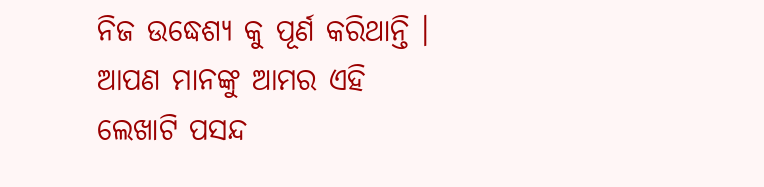ନିଜ ଉଦ୍ଧେଶ୍ୟ କୁ ପୂର୍ଣ କରିଥାନ୍ତି ।
ଆପଣ ମାନଙ୍କୁ ଆମର ଏହି ଲେଖାଟି ପସନ୍ଦ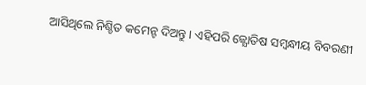ଆସିଥିଲେ ନିଶ୍ଚିତ କମେନ୍ଟ ଦିଅନ୍ତୁ । ଏହିପରି ଜ୍ଯୋତିଷ ସମ୍ବନ୍ଧୀୟ ବିବରଣୀ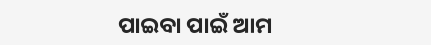ପାଇବା ପାଇଁ ଆମ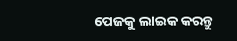ପେଜକୁ ଲାଇକ କରନ୍ତୁ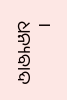। ଧନ୍ୟବାଦ